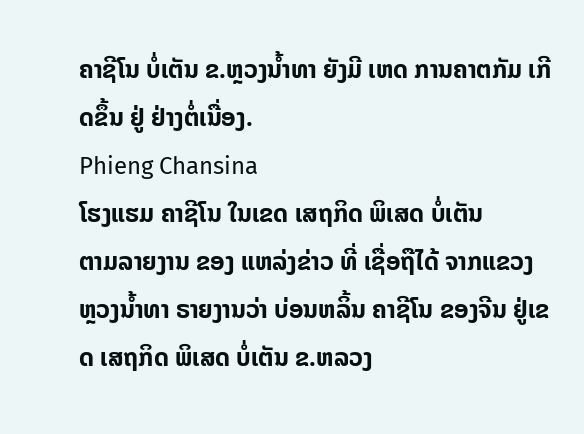ຄາຊີໂນ ບໍ່ເຕັນ ຂ.ຫຼວງນໍ້າທາ ຍັງມີ ເຫດ ການຄາຕກັມ ເກີດຂຶ້ນ ຢູ່ ຢ່າງຕໍ່ເນື່ອງ.
Phieng Chansina
ໂຮງແຮມ ຄາຊີໂນ ໃນເຂດ ເສຖກິດ ພິເສດ ບໍ່ເຕັນ
ຕາມລາຍງານ ຂອງ ແຫລ່ງຂ່າວ ທີ່ ເຊື່ອຖືໄດ້ ຈາກແຂວງ ຫຼວງນໍ້າທາ ຣາຍງານວ່າ ບ່ອນຫລິ້ນ ຄາຊີໂນ ຂອງຈີນ ຢູ່ເຂດ ເສຖກິດ ພິເສດ ບໍ່ເຕັນ ຂ.ຫລວງ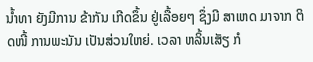ນໍ້າທາ ຍັງມີການ ຂ້າກັນ ເກີດຂຶ້ນ ຢູ່ເລື້ອຍໆ ຊຶ່ງມີ ສາເຫດ ມາຈາກ ຕິດໜີ້ ການພະນັນ ເປັນສ່ວນໃຫຍ່. ເວລາ ຫລິ້ນເສັຽ ກໍ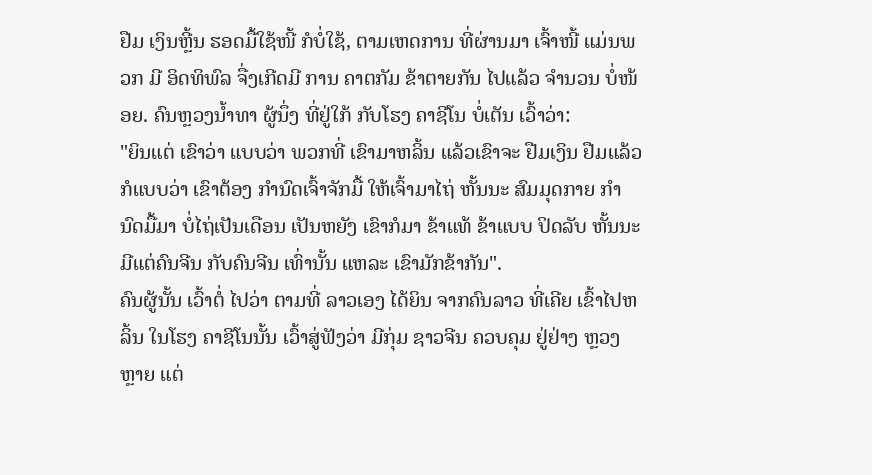ຢືມ ເງິນຫຼີ້ນ ຮອດມື້ໃຊ້ໜີ້ ກໍບໍ່ໃຊ້, ຕາມເຫດການ ທີ່ຜ່ານມາ ເຈົ້າໜີ້ ແມ່ນພວກ ມີ ອິດທິພົລ ຈື່ງເກີດມີ ການ ຄາຕກັມ ຂ້າຕາຍກັນ ໄປແລ້ວ ຈໍານວນ ບໍ່ໜ້ອຍ. ຄົນຫຼວງນໍ້າທາ ຜູ້ນຶ່ງ ທີ່ຢູ່ໃກ້ ກັບໂຮງ ຄາຊີໂນ ບໍ່ເຕັນ ເວົ້າວ່າ:
"ຍິນແຕ່ ເຂົາວ່າ ແບບວ່າ ພວກທີ່ ເຂົາມາຫລິ້ນ ແລ້ວເຂົາຈະ ຢືມເງິນ ຢືມແລ້ວ ກໍແບບວ່າ ເຂົາຕ້ອງ ກໍານົດເຈົ້າຈັກມື້ ໃຫ້ເຈົ້າມາໄຖ່ ຫັ້ນນະ ສົມມຸດກາຍ ກໍານົດມື້ມາ ບໍ່ໄຖ່ເປັນເດືອນ ເປັນຫຍັງ ເຂົາກໍມາ ຂ້າແທ້ ຂ້າແບບ ປິດລັບ ຫັ້ນນະ ມີແຕ່ຄົນຈີນ ກັບຄົນຈີນ ເທົ່ານັ້ນ ແຫລະ ເຂົາມັກຂ້າກັນ".
ຄົນຜູ້ນັ້ນ ເວົ້າຕໍ່ ໄປວ່າ ຕາມທີ່ ລາວເອງ ໄດ້ຍິນ ຈາກຄົນລາວ ທີ່ເຄີຍ ເຂົ້າໄປຫລິ້ນ ໃນໂຮງ ຄາຊີໂນນັ້ນ ເວົ້າສູ່ຟັງວ່າ ມີກຸ່ມ ຊາວຈີນ ຄວບຄຸມ ຢູ່ຢ່າງ ຫຼວງຫຼາຍ ແຕ່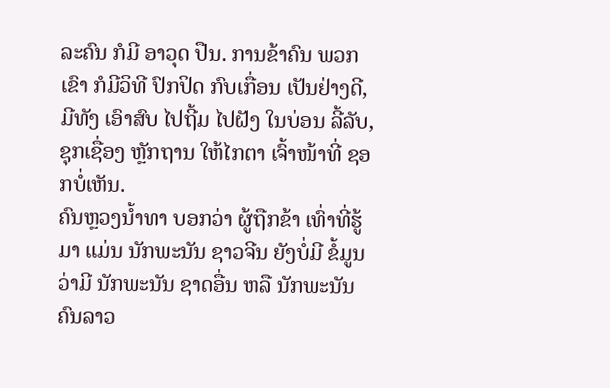ລະຄົນ ກໍມີ ອາວຸດ ປືນ. ການຂ້າຄົນ ພວກເຂົາ ກໍມີວິທີ ປົກປິດ ກົບເກື່ອນ ເປັນຢ່າງດີ, ມີທັງ ເອົາສົບ ໄປຖີ້ມ ໄປຝັງ ໃນບ່ອນ ລີ້ລັບ, ຊຸກເຊື່ອງ ຫຼັກຖານ ໃຫ້ໄກຕາ ເຈົ້າໜ້າທີ່ ຊອກບໍ່ເຫັນ.
ຄົນຫຼວງນໍ້າທາ ບອກວ່າ ຜູ້ຖືກຂ້າ ເທົ່າທີ່ຮູ້ມາ ແມ່ນ ນັກພະນັນ ຊາວຈີນ ຍັງບໍ່ມີ ຂໍ້ມູນ ວ່າມີ ນັກພະນັນ ຊາດອື່ນ ຫລື ນັກພະນັນ ຄົນລາວ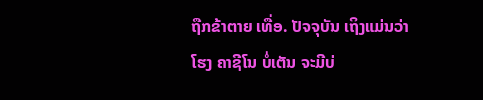ຖືກຂ້າຕາຍ ເທື່ອ. ປັຈຈຸບັນ ເຖິງແມ່ນວ່າ ໂຮງ ຄາຊີໂນ ບໍ່ເຕັນ ຈະມີບ່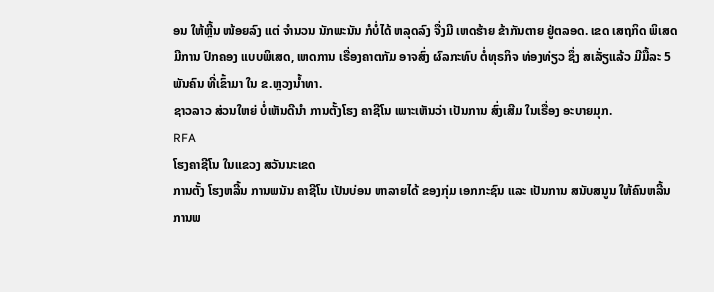ອນ ໃຫ້ຫຼີ້ນ ໜ້ອຍລົງ ແຕ່ ຈໍານວນ ນັກພະນັນ ກໍບໍ່ໄດ້ ຫລຸດລົງ ຈື່ງມີ ເຫດຮ້າຍ ຂ້າກັນຕາຍ ຢູ່ຕລອດ. ເຂດ ເສຖກິດ ພິເສດ ມີການ ປົກຄອງ ແບບພິເສດ, ເຫດການ ເຣື່ອງຄາຕກັມ ອາຈສົ່ງ ຜົລກະທົບ ຕໍ່ທຸຣກິຈ ທ່ອງທ່ຽວ ຊຶ່ງ ສເລັ່ຽແລ້ວ ມີມື້ລະ 5 ພັນຄົນ ທີ່ເຂົ້າມາ ໃນ ຂ.ຫຼວງນໍ້າທາ.
ຊາວລາວ ສ່ວນໃຫຍ່ ບໍ່ເຫັນດີນໍາ ການຕັ້ງໂຮງ ຄາຊີໂນ ເພາະເຫັນວ່າ ເປັນການ ສົ່ງເສີມ ໃນເຣື່ອງ ອະບາຍມຸກ.
RFA
ໂຮງຄາຊີໂນ ໃນແຂວງ ສວັນນະເຂດ
ການຕັ້ງ ໂຮງຫລີ້ນ ການພນັນ ຄາຊີໂນ ເປັນບ່ອນ ຫາລາຍໄດ້ ຂອງກຸ່ມ ເອກກະຊົນ ແລະ ເປັນການ ສນັບສນູນ ໃຫ້ຄົນຫລີ້ນ ການພ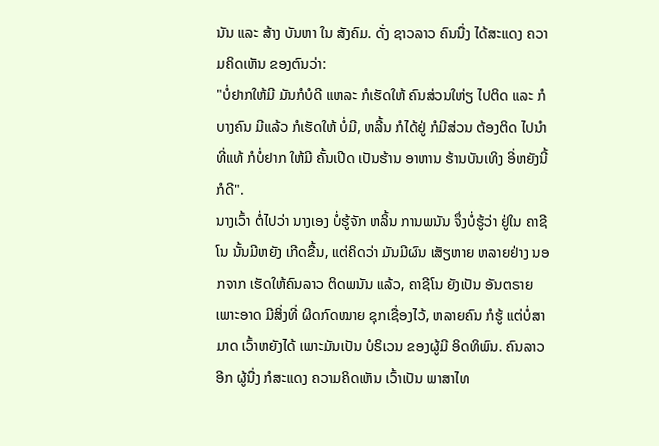ນັນ ແລະ ສ້າງ ບັນຫາ ໃນ ສັງຄົມ. ດັ່ງ ຊາວລາວ ຄົນນື່ງ ໄດ້ສະແດງ ຄວາມຄິດເຫັນ ຂອງຕົນວ່າ:
"ບໍ່ຢາກໃຫ້ມີ ມັນກໍບໍດີ ແຫລະ ກໍເຮັດໃຫ້ ຄົນສ່ວນໃຫ່ຽ ໄປຕິດ ແລະ ກໍບາງຄົນ ມີແລ້ວ ກໍເຮັດໃຫ້ ບໍ່ມີ, ຫລີ້ນ ກໍໄດ້ຢູ່ ກໍມີສ່ວນ ຕ້ອງຕິດ ໄປນໍາ ທີ່ແທ້ ກໍບໍ່ຢາກ ໃຫ້ມີ ຄັ້ນເປີດ ເປັນຮ້ານ ອາຫານ ຮ້ານບັນເທິງ ອີ່ຫຍັງນີ້ ກໍດີ".
ນາງເວົ້າ ຕໍ່ໄປວ່າ ນາງເອງ ບໍ່ຮູ້ຈັກ ຫລິ້ນ ການພນັນ ຈຶ່ງບໍ່ຮູ້ວ່າ ຢູ່ໃນ ຄາຊີໂນ ນັ້ນມີຫຍັງ ເກີດຂື້ນ, ແຕ່ຄິດວ່າ ມັນມີຜົນ ເສັຽຫາຍ ຫລາຍຢ່າງ ນອກຈາກ ເຮັດໃຫ້ຄົນລາວ ຕິດພນັນ ແລ້ວ, ຄາຊີໂນ ຍັງເປັນ ອັນຕຣາຍ ເພາະອາດ ມີສິ່ງທີ່ ຜິດກົດໝາຍ ຊຸກເຊື່ອງໄວ້, ຫລາຍຄົນ ກໍຮູ້ ແຕ່ບໍ່ສາມາດ ເວົ້າຫຍັງໄດ້ ເພາະມັນເປັນ ບໍຣິເວນ ຂອງຜູ້ມີ ອິດທິພົນ. ຄົນລາວ ອີກ ຜູ້ນື່ງ ກໍສະແດງ ຄວາມຄິດເຫັນ ເວົ້າເປັນ ພາສາໄທ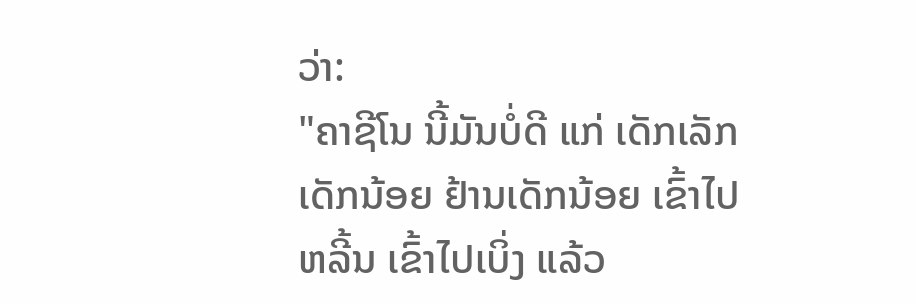ວ່າ:
"ຄາຊີໂນ ນີ້ມັນບໍ່ດີ ແກ່ ເດັກເລັກ ເດັກນ້ອຍ ຢ້ານເດັກນ້ອຍ ເຂົ້າໄປຫລີ້ນ ເຂົ້າໄປເບິ່ງ ແລ້ວ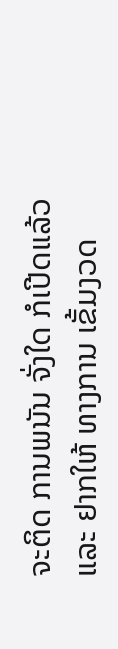ຈະຕິດ ການພນັນ ຈັ່ງໃດ ກໍເປີດແລ້ວ ແລະ ຢາກໃຫ້ ທາງການ ເຂັ້ມງວດ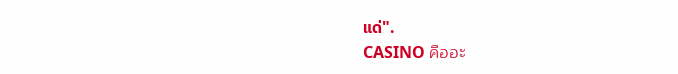ແດ່".
CASINO คืออะ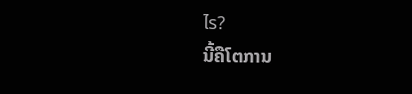ไร?
ນີ້ຄືໂຕການ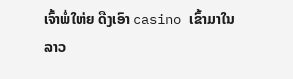ເຈົ້າພໍ່ໃຫ່ຍ ດືງເອົາ casino ເຂົ້າມາໃນລາວ